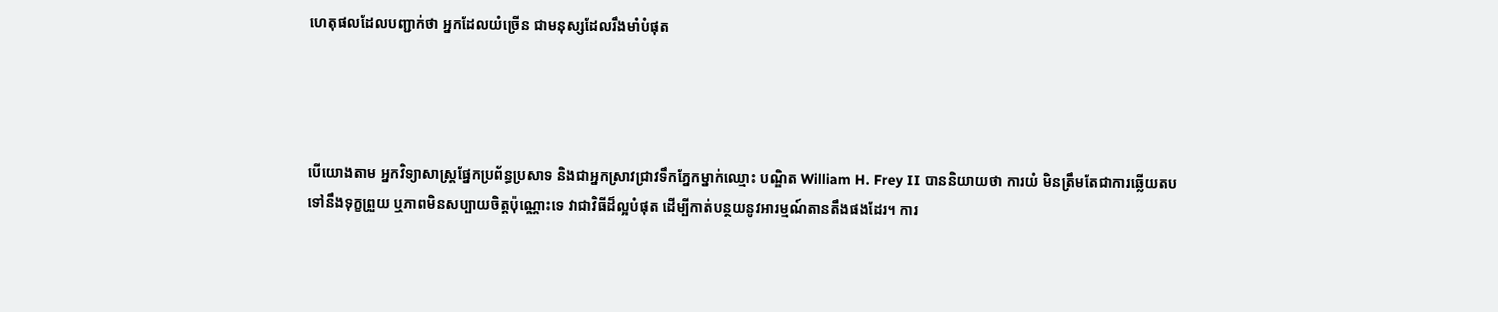ហេតុផលដែលបញ្ជាក់ថា អ្នកដែលយំច្រើន ជាមនុស្សដែលរឹងមាំបំផុត




បើយោងតាម អ្នកវិទ្យាសាស្រ្តផ្នែកប្រព័ន្ធប្រសាទ និងជាអ្នកស្រាវជ្រាវទឹកភ្នែកម្នាក់ឈ្មោះ បណ្ឌិត William H. Frey II បាននិយាយថា ការយំ មិនត្រឹមតែជាការឆ្លើយតប ទៅនឹងទុក្ខព្រួយ ឬភាពមិនសប្បាយចិត្តប៉ុណ្ណោះទេ វាជាវិធីដ៏ល្អបំផុត ដើម្បីកាត់បន្ថយនូវអារម្មណ៍តានតឹងផងដែរ។ ការ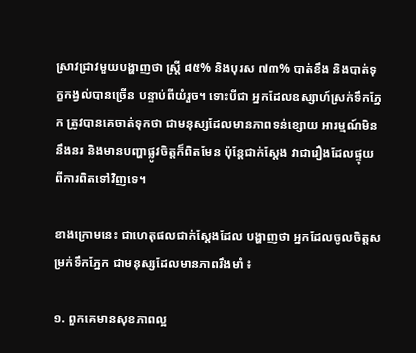ស្រាវជ្រាវមួយបង្ហាញថា ស្រ្តី ៨៥% និងបុរស ៧៣% បាត់ខឹង និងបាត់ទុក្ខកង្វល់បានច្រើន បន្ទាប់ពីយំរួច។ ទោះបីជា អ្នកដែលឧស្សាហ៍ស្រក់ទឹកភ្នែក ត្រូវបានគេចាត់ទុកថា ជាមនុស្សដែលមានភាពទន់ខ្សោយ អារម្មណ៍មិននឹងនរ និងមានបញ្ហាផ្លូវចិត្តក៏ពិតមែន ប៉ុន្តែជាក់ស្តែង វាជារឿងដែលផ្ទុយពីការពិតទៅវិញទេ។

ខាងក្រោមនេះ ជាហេតុផលជាក់ស្តែងដែល បង្ហាញថា អ្នកដែលចូលចិត្តសម្រក់ទឹកភ្នែក ជាមនុស្សដែលមានភាពរឹងមាំ ៖

១. ពួកគេមានសុខភាពល្អ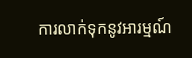ការលាក់ទុកនូវអារម្មណ៍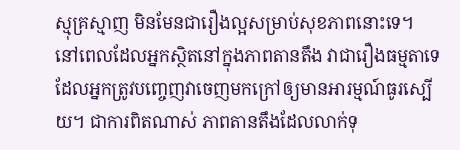ស្មុគ្រស្មាញ មិនមែនជារឿងល្អសម្រាប់សុខភាពនោះទេ។ នៅពេលដែលអ្នកស្ថិតនៅក្នុងភាពតានតឹង វាជារឿងធម្មតាទេ ដែលអ្នកត្រូវបញ្ចេញវាចេញមកក្រៅឲ្យមានអារម្មណ៍ធូរស្បើយ។ ជាការពិតណាស់ ភាពតានតឹងដែលលាក់ទុ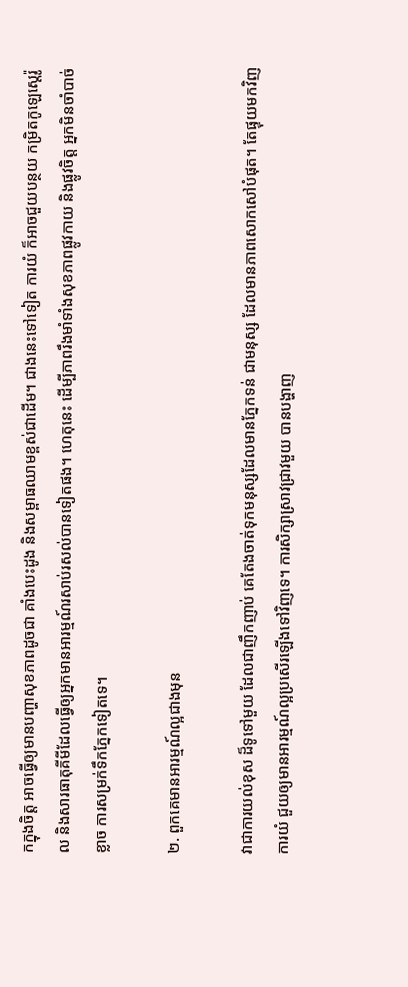កក្នុងចិត្ត អាចធ្វើឲ្យមានបញ្ហាសុខភាពដូចជា គាំងបេះដូង និងសម្ពាធឈាមខ្ពស់ជាដើម។ ជាងនេះទៅទៀត ការយំ ក៏អាចជួយបន្ថយ កម្រិតកូឡេស្តេរ៉ូល និងសារធាតុគីមីដែលធ្វើឲ្យអ្នកមានអារម្មណ៍រសាប់រសល់បានទៀតផង។ ហេតុនេះ ដើម្បីភាពរឹងមាំទាំងសុខភាពផ្លូវកាយ និងផ្លូវចិត្ត អ្នកមិនចាំបាច់ខ្លាច ការសម្រក់ទឹកភ្នែកទៀតទេ។

២. ពួកគេមានអារម្មណ៍ល្អជាងមុន

វាជាការយល់ខុស ដ៏ទូទៅមួយ ដែលជាញឹកញាប់ គេតែងចាត់ទុកមនុស្សដែលមានភ្នែកទន់ ជាមនុស្ស ដែលមានភាពសោកសៅបំផុត។ តែផ្ទុយមកវិញ ការយំ ជួយឲ្យមានអារម្មណ៍ល្អប្រសើរឡើងទៅវិញទេ។ ការសិក្សាស្រាវជ្រាវមួយ បានបង្ហាញ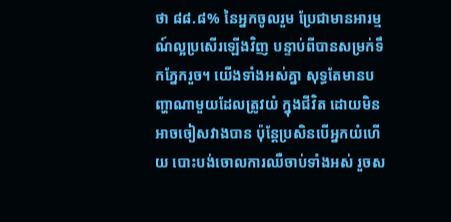ថា ៨៨.៨% នៃអ្នកចូលរួម ប្រែជាមានអារម្មណ៍ល្អប្រសើរឡើងវិញ បន្ទាប់ពីបានសម្រក់ទឹកភ្នែករួច។ យើងទាំងអស់គ្នា សុទ្ធតែមានបញ្ហាណាមួយដែលត្រូវយំ ក្នុងជីវិត ដោយមិនអាចចៀសវាងបាន ប៉ុន្តែប្រសិនបើអ្នកយំហើយ បោះបង់ចោលការឈឺចាប់ទាំងអស់ រួចស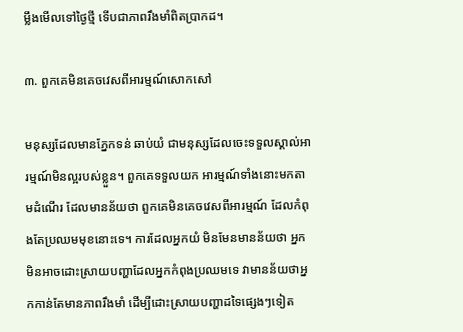ម្លឹងមើលទៅថ្ងៃថ្មី ទើបជាភាពរឹងមាំពិតប្រាកដ។

៣. ពួកគេមិនគេចវេសពីអារម្មណ៍សោកសៅ

មនុស្សដែលមានភ្នែកទន់ ឆាប់យំ ជាមនុស្សដែលចេះទទួលស្គាល់អារម្មណ៍មិនល្អរបស់ខ្លួន។ ពួកគេទទួលយក អារម្មណ៍ទាំងនោះមកតាមដំណើរ ដែលមានន័យថា ពួកគេមិនគេចវេសពីអារម្មណ៍ ដែលកំពុងតែប្រឈមមុខនោះទេ។ ការដែលអ្នកយំ មិនមែនមានន័យថា អ្នកមិនអាចដោះស្រាយបញ្ហាដែលអ្នកកំពុងប្រឈមទេ វាមានន័យថាអ្នកកាន់តែមានភាពរឹងមាំ ដើម្បីដោះស្រាយបញ្ហាដទៃផ្សេងៗទៀត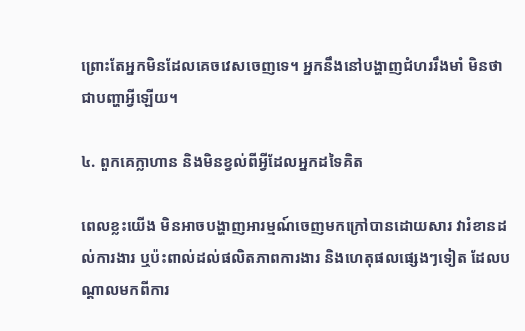ព្រោះតែអ្នកមិនដែលគេចវេសចេញទេ។ អ្នកនឹងនៅបង្ហាញជំហររឹងមាំ មិនថាជាបញ្ហាអ្វីឡើយ។

៤. ពួកគេក្លាហាន និងមិនខ្វល់ពីអ្វីដែលអ្នកដទៃគិត

ពេលខ្លះយើង មិនអាចបង្ហាញអារម្មណ៍ចេញមកក្រៅបានដោយសារ វារំខានដល់ការងារ ឬប៉ះពាល់ដល់ផលិតភាពការងារ និងហេតុផលផ្សេងៗទៀត ដែលបណ្តាលមកពីការ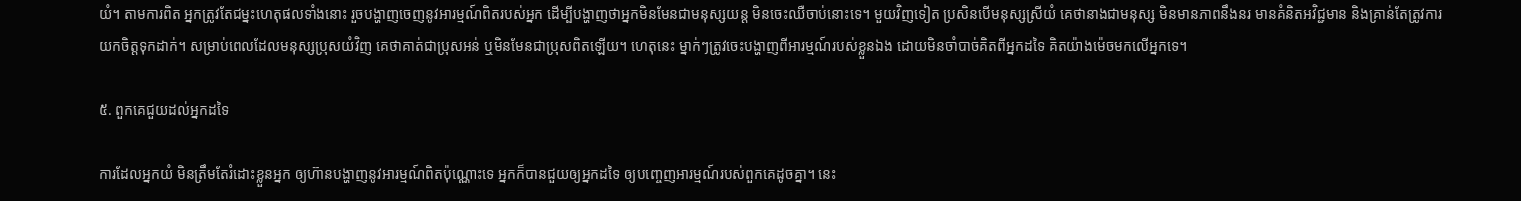យំ។ តាមការពិត អ្នកត្រូវតែជម្នះហេតុផលទាំងនោះ រួចបង្ហាញចេញនូវអារម្មណ៍ពិតរបស់អ្នក ដើម្បីបង្ហាញថាអ្នកមិនមែនជាមនុស្សយន្ត មិនចេះឈឺចាប់នោះទេ។ មួយវិញទៀត ប្រសិនបើមនុស្សស្រីយំ គេថានាងជាមនុស្ស មិនមានភាពនឹងនរ មានគំនិតអវិជ្ជមាន និងគ្រាន់តែត្រូវការយកចិត្តទុកដាក់។ សម្រាប់ពេលដែលមនុស្សប្រុសយំវិញ គេថាគាត់ជាប្រុសអន់ ឬមិនមែនជាប្រុសពិតឡើយ។ ហេតុនេះ ម្នាក់ៗត្រូវចេះបង្ហាញពីអារម្មណ៍របស់ខ្លួនឯង ដោយមិនចាំបាច់គិតពីអ្នកដទៃ គិតយ៉ាងម៉េចមកលើអ្នកទេ។

៥. ពួកគេជួយដល់អ្នកដទៃ

ការដែលអ្នកយំ មិនត្រឹមតែរំដោះខ្លួនអ្នក ឲ្យហ៊ានបង្ហាញនូវអារម្មណ៍ពិតប៉ុណ្ណោះទេ អ្នកក៏បានជួយឲ្យអ្នកដទៃ ឲ្យបញ្ចេញអារម្មណ៍របស់ពួកគេដូចគ្នា។ នេះ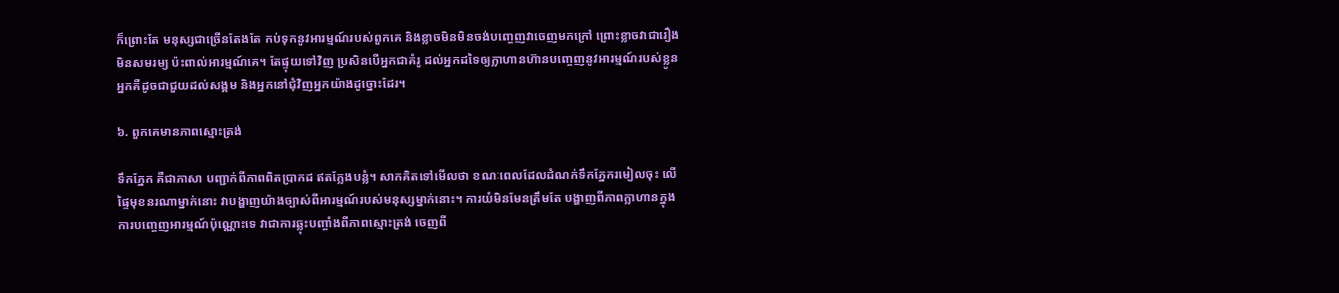ក៏ព្រោះតែ មនុស្សជាច្រើនតែងតែ កប់ទុកនូវអារម្មណ៍របស់ពួកគេ និងខ្លាចមិនមិនចង់បញ្ចេញវាចេញមកក្រៅ ព្រោះខ្លាចវាជារឿងមិនសមរម្យ ប៉ះពាល់អារម្មណ៍គេ។ តែផ្ទុយទៅវិញ ប្រសិនបើអ្នកជាគំរូ ដល់អ្នកដទៃឲ្យក្លាហានហ៊ានបញ្ចេញនូវអារម្មណ៍របស់ខ្លូន អ្នកគឺដូចជាជួយដល់សង្គម និងអ្នកនៅជុំវិញអ្នកយ៉ាងដូច្នោះដែរ។

៦. ពួកគេមានភាពស្មោះត្រង់

ទឹកភ្នែក គឺជាភាសា បញ្ជាក់ពីភាពពិតប្រាកដ ឥតក្លែងបន្លំ។ សាកគិតទៅមើលថា ខណៈពេលដែលដំណក់ទឹកភ្នែករមៀលចុះ លើផ្ទៃមុខនរណាម្នាក់នោះ វាបង្ហាញយ៉ាងច្បាស់ពីអារម្មណ៍របស់មនុស្សម្នាក់នោះ។ ការយំមិនមែនត្រឹមតែ បង្ហាញពីភាពក្លាហានក្នុងការបញ្ចេញអារម្មណ៍ប៉ុណ្ណោះទេ វាជាការឆ្លុះបញ្ចាំងពីភាពស្មោះត្រង់ ចេញពី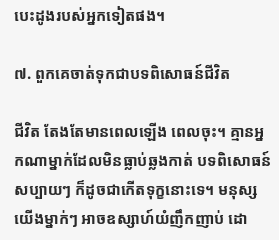បេះដូងរបស់អ្នកទៀតផង។

៧. ពួកគេចាត់ទុកជាបទពិសោធន៍ជីវិត

ជីវិត តែងតែមានពេលឡើង ពេលចុះ។ គ្មានអ្នកណាម្នាក់ដែលមិនធ្លាប់ឆ្លងកាត់ បទពិសោធន៍សប្បាយៗ ក៏ដូចជាកើតទុក្ខនោះទេ។ មនុស្សយើងម្នាក់ៗ អាចឧស្សាហ៍យំញឹកញាប់ ដោ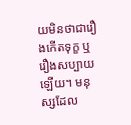យមិនថាជារឿងកើតទុក្ខ ឬរឿងសប្បាយឡើយ។ មនុស្សដែល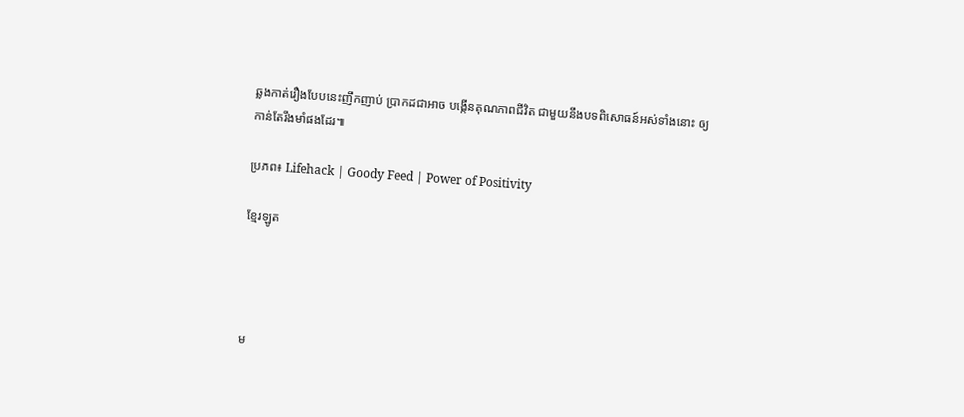ឆ្លងកាត់រឿងបែបនេះញឹកញាប់ ប្រាកដជាអាច បង្កើនគុណភាពជីវិត ជាមួយនឹងបទពិសោធន៍អស់ទាំងនោះ ឲ្យកាន់តែរឹងមាំផងដែរ៕

ប្រភព៖ Lifehack | Goody Feed | Power of Positivity

ខ្មែរឡូត




ម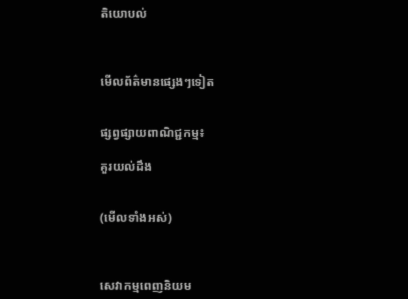តិយោបល់



មើលព័ត៌មានផ្សេងៗទៀត


ផ្សព្វផ្សាយពាណិជ្ជកម្ម៖

គួរយល់ដឹង


(មើលទាំងអស់)



សេវាកម្មពេញនិយម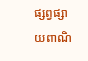ផ្សព្វផ្សាយពាណិ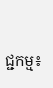ជ្ជកម្ម៖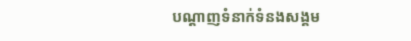បណ្តាញទំនាក់ទំនងសង្គម